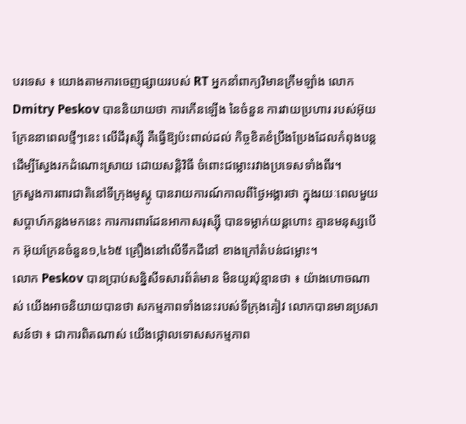បរទេស ៖ យោងតាមការចេញផ្សាយរបស់ RT អ្នកនាំពាក្យវិមានក្រឹមឡាំង លោក Dmitry Peskov បាននិយាយថា ការកើនឡើង នៃចំនួន ការវាយប្រហារ របស់អ៊ុយក្រែននាពេលថ្មីៗនេះ លើដីរុស្ស៊ី គឺធ្វើឱ្យប៉ះពាល់ដល់ កិច្ចខិតខំប្រឹងប្រែងដែលកំពុងបន្ត ដើម្បីស្វែងរកដំណោះស្រាយ ដោយសន្តិវិធី ចំពោះជម្លោះរវាងប្រទេសទាំងពីរ។
ក្រសួងការពារជាតិនៅទីក្រុងមូស្គូ បានរាយការណ៍កាលពីថ្ងៃអង្គារថា ក្នុងរយៈពេលមួយសប្តាហ៍កន្លងមកនេះ ការការពារដែនអាកាសរុស្ស៊ី បានទម្លាក់យន្តហោះ គ្មានមនុស្សបើក អ៊ុយក្រែនចំនួន១,៤៦៥ គ្រឿងនៅលើទឹកដីនៅ ខាងក្រៅតំបន់ជម្លោះ។
លោក Peskov បានប្រាប់សន្និសីទសារព័ត៌មាន មិនយូរប៉ុន្មានថា ៖ យ៉ាងហោចណាស់ យើងអាចនិយាយបានថា សកម្មភាពទាំងនេះរបស់ទីក្រុងគៀវ លោកបានមានប្រសាសន៍ថា ៖ ជាការពិតណាស់ យើងថ្កោលទោសសកម្មភាព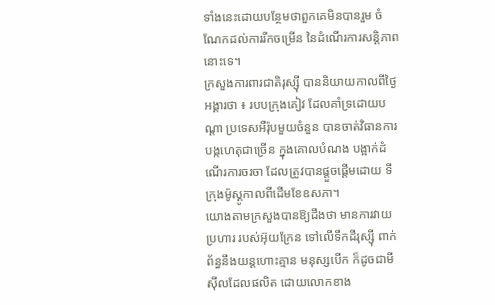ទាំងនេះដោយបន្ថែមថាពួកគេមិនបានរួម ចំណែកដល់ការរីកចម្រើន នៃដំណើរការសន្តិភាពនោះទេ។
ក្រសួងការពារជាតិរុស្ស៊ី បាននិយាយកាលពីថ្ងៃអង្គារថា ៖ របបក្រុងគៀវ ដែលគាំទ្រដោយបណ្តា ប្រទេសអឺរ៉ុបមួយចំនួន បានចាត់វិធានការ បង្កហេតុជាច្រើន ក្នុងគោលបំណង បង្អាក់ដំណើរការចរចា ដែលត្រូវបានផ្តួចផ្តើមដោយ ទីក្រុងម៉ូស្គូកាលពីដើមខែឧសភា។
យោងតាមក្រសួងបានឱ្យដឹងថា មានការវាយប្រហារ របស់អ៊ុយក្រែន ទៅលើទឹកដីរុស្ស៊ី ពាក់ព័ន្ធនឹងយន្តហោះគ្មាន មនុស្សបើក ក៏ដូចជាមីស៊ីលដែលផលិត ដោយលោកខាង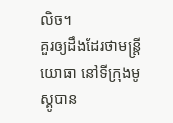លិច។
គួរឲ្យដឹងដែរថាមន្ត្រីយោធា នៅទីក្រុងមូស្គូបាន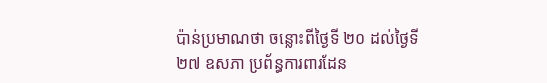ប៉ាន់ប្រមាណថា ចន្លោះពីថ្ងៃទី ២០ ដល់ថ្ងៃទី ២៧ ឧសភា ប្រព័ន្ធការពារដែន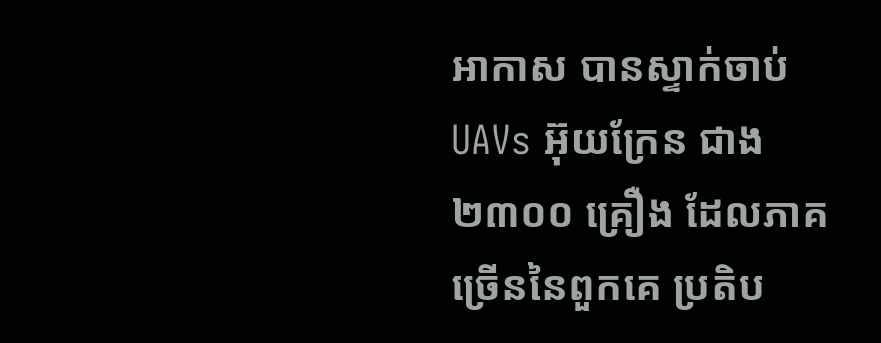អាកាស បានស្ទាក់ចាប់ UAVs អ៊ុយក្រែន ជាង ២៣០០ គ្រឿង ដែលភាគច្រើននៃពួកគេ ប្រតិប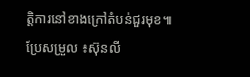ត្តិការនៅខាងក្រៅតំបន់ជួរមុខ៕
ប្រែសម្រួល ៖ស៊ុនលី